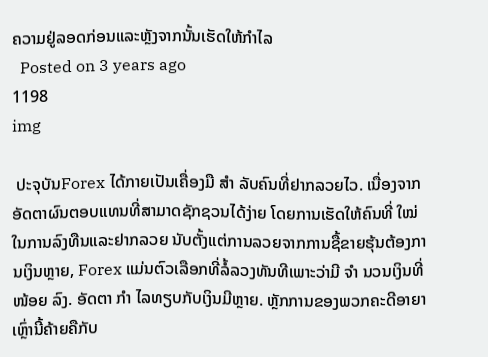ຄວາມຢູ່ລອດກ່ອນແລະຫຼັງຈາກນັ້ນເຮັດໃຫ້ກໍາໄລ
  Posted on 3 years ago
1198
img

 ປະຈຸບັນForex ໄດ້ກາຍເປັນເຄື່ອງມື ສຳ ລັບຄົນທີ່ຢາກລວຍໄວ. ເນື່ອງຈາກອັດຕາຜົນຕອບແທນທີ່ສາມາດຊັກຊວນໄດ້ງ່າຍ ໂດຍການເຮັດໃຫ້ຄົນທີ່ ໃໝ່ ໃນການລົງທືນແລະຢາກລວຍ ນັບຕັ້ງແຕ່ການລວຍຈາກການຊື້ຂາຍຮຸ້ນຕ້ອງການເງິນຫຼາຍ, Forex ແມ່ນຕົວເລືອກທີ່ລໍ້ລວງທັນທີເພາະວ່າມີ ຈຳ ນວນເງິນທີ່ ໜ້ອຍ ລົງ. ອັດຕາ ກຳ ໄລທຽບກັບເງິນມີຫຼາຍ. ຫຼັກການຂອງພວກຄະດີອາຍາເຫຼົ່ານີ້ຄ້າຍຄືກັບ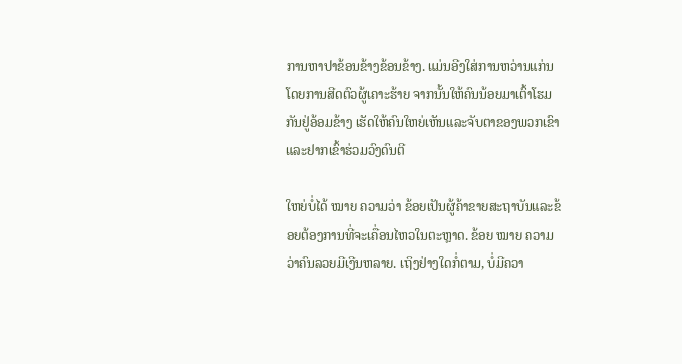ການຫາປາຂ້ອນຂ້າງຂ້ອນຂ້າງ. ແມ່ນອີງໃສ່ການຫວ່ານແກ່ນ ໂດຍການສີດຕົວຜູ້ເຄາະຮ້າຍ ຈາກນັ້ນໃຫ້ຄົນນ້ອຍມາເຕົ້າໂຮມກັນຢູ່ອ້ອມຂ້າງ ເຮັດໃຫ້ຄົນໃຫຍ່ເຫັນແລະຈັບຕາຂອງພວກເຂົາແລະຢາກເຂົ້າຮ່ວມວົງດົນຕີ

ໃຫຍ່ບໍ່ໄດ້ ໝາຍ ຄວາມວ່າ ຂ້ອຍເປັນຜູ້ຄ້າຂາຍສະຖາບັນແລະຂ້ອຍຕ້ອງການທີ່ຈະເຄື່ອນໄຫວໃນຕະຫຼາດ. ຂ້ອຍ ໝາຍ ຄວາມວ່າຄົນລວຍມີເງີນຫລາຍ. ເຖິງຢ່າງໃດກໍ່ຕາມ, ບໍ່ມີຄວາ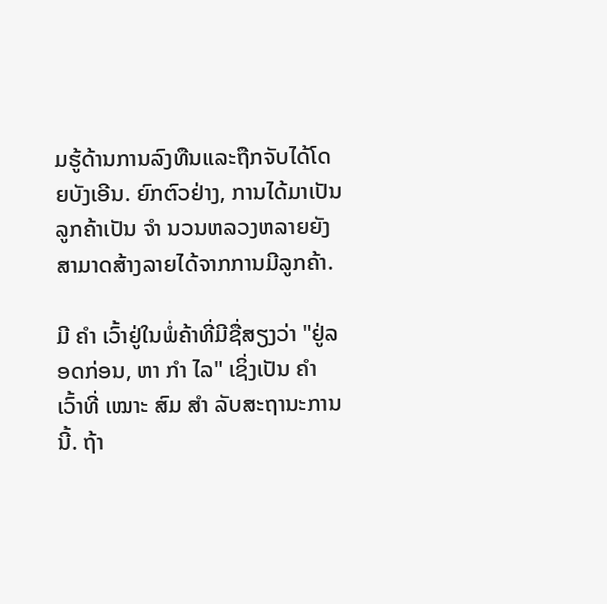ມຮູ້ດ້ານການລົງທືນແລະຖືກຈັບໄດ້ໂດຍບັງເອີນ. ຍົກຕົວຢ່າງ, ການໄດ້ມາເປັນລູກຄ້າເປັນ ຈຳ ນວນຫລວງຫລາຍຍັງສາມາດສ້າງລາຍໄດ້ຈາກການມີລູກຄ້າ.

ມີ ຄຳ ເວົ້າຢູ່ໃນພໍ່ຄ້າທີ່ມີຊື່ສຽງວ່າ "ຢູ່ລອດກ່ອນ, ຫາ ກຳ ໄລ" ເຊິ່ງເປັນ ຄຳ ເວົ້າທີ່ ເໝາະ ສົມ ສຳ ລັບສະຖານະການນີ້. ຖ້າ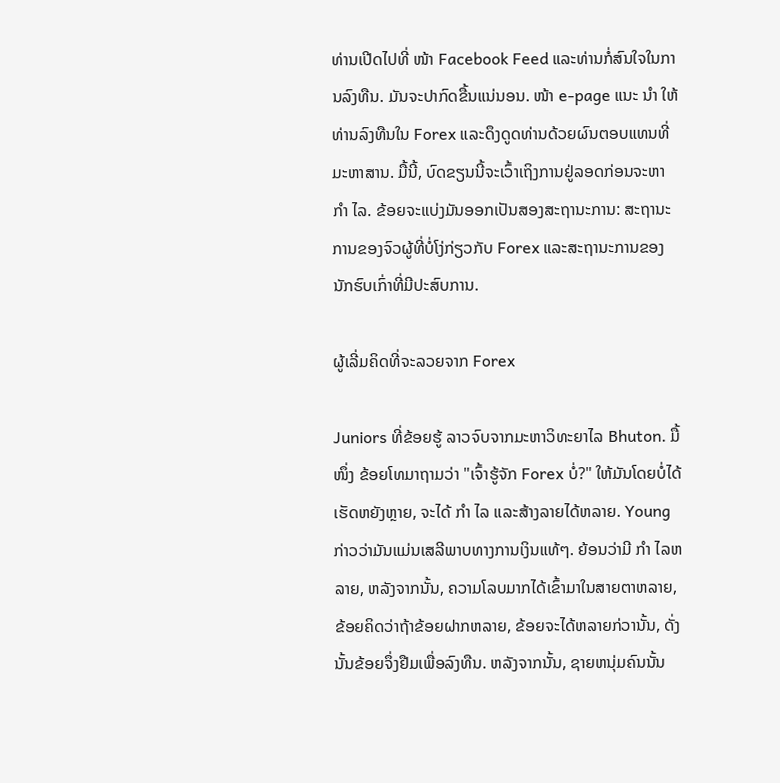ທ່ານເປີດໄປທີ່ ໜ້າ Facebook Feed ແລະທ່ານກໍ່ສົນໃຈໃນການລົງທືນ. ມັນຈະປາກົດຂື້ນແນ່ນອນ. ໜ້າ e-page ແນະ ນຳ ໃຫ້ທ່ານລົງທືນໃນ Forex ແລະດຶງດູດທ່ານດ້ວຍຜົນຕອບແທນທີ່ມະຫາສານ. ມື້ນີ້, ບົດຂຽນນີ້ຈະເວົ້າເຖິງການຢູ່ລອດກ່ອນຈະຫາ ກຳ ໄລ. ຂ້ອຍຈະແບ່ງມັນອອກເປັນສອງສະຖານະການ: ສະຖານະການຂອງຈົວຜູ້ທີ່ບໍ່ໂງ່ກ່ຽວກັບ Forex ແລະສະຖານະການຂອງນັກຮົບເກົ່າທີ່ມີປະສົບການ.

ຜູ້ເລີ່ມຄິດທີ່ຈະລວຍຈາກ Forex

Juniors ທີ່ຂ້ອຍຮູ້ ລາວຈົບຈາກມະຫາວິທະຍາໄລ Bhuton. ມື້ ໜຶ່ງ ຂ້ອຍໂທມາຖາມວ່າ "ເຈົ້າຮູ້ຈັກ Forex ບໍ່?" ໃຫ້ມັນໂດຍບໍ່ໄດ້ເຮັດຫຍັງຫຼາຍ, ຈະໄດ້ ກຳ ໄລ ແລະສ້າງລາຍໄດ້ຫລາຍ. Young ກ່າວວ່າມັນແມ່ນເສລີພາບທາງການເງິນແທ້ໆ. ຍ້ອນວ່າມີ ກຳ ໄລຫລາຍ, ຫລັງຈາກນັ້ນ, ຄວາມໂລບມາກໄດ້ເຂົ້າມາໃນສາຍຕາຫລາຍ, ຂ້ອຍຄິດວ່າຖ້າຂ້ອຍຝາກຫລາຍ, ຂ້ອຍຈະໄດ້ຫລາຍກ່ວານັ້ນ, ດັ່ງນັ້ນຂ້ອຍຈຶ່ງຢືມເພື່ອລົງທືນ. ຫລັງຈາກນັ້ນ, ຊາຍຫນຸ່ມຄົນນັ້ນ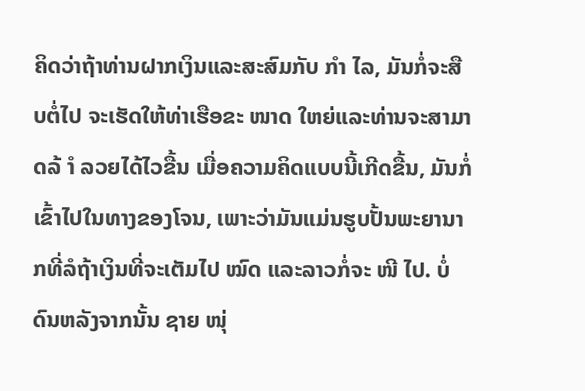ຄິດວ່າຖ້າທ່ານຝາກເງິນແລະສະສົມກັບ ກຳ ໄລ, ມັນກໍ່ຈະສືບຕໍ່ໄປ ຈະເຮັດໃຫ້ທ່າເຮືອຂະ ໜາດ ໃຫຍ່ແລະທ່ານຈະສາມາດລ້ ຳ ລວຍໄດ້ໄວຂື້ນ ເມື່ອຄວາມຄິດແບບນີ້ເກີດຂື້ນ, ມັນກໍ່ເຂົ້າໄປໃນທາງຂອງໂຈນ, ເພາະວ່າມັນແມ່ນຮູບປັ້ນພະຍານາກທີ່ລໍຖ້າເງິນທີ່ຈະເຕັມໄປ ໝົດ ແລະລາວກໍ່ຈະ ໜີ ໄປ. ບໍ່ດົນຫລັງຈາກນັ້ນ ຊາຍ ໜຸ່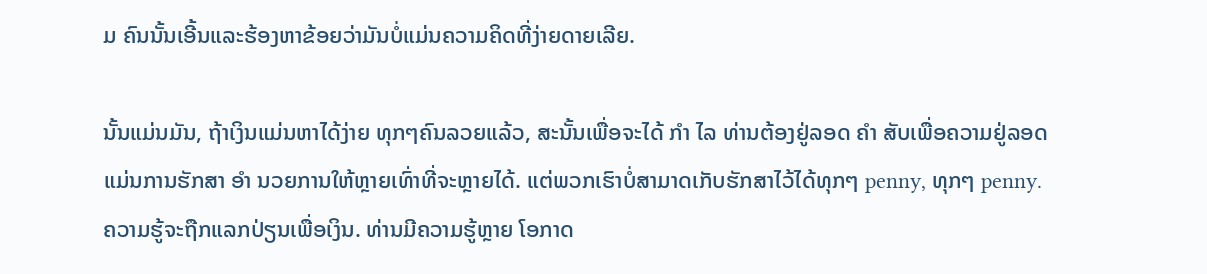ມ ຄົນນັ້ນເອີ້ນແລະຮ້ອງຫາຂ້ອຍວ່າມັນບໍ່ແມ່ນຄວາມຄິດທີ່ງ່າຍດາຍເລີຍ.

ນັ້ນແມ່ນມັນ, ຖ້າເງິນແມ່ນຫາໄດ້ງ່າຍ ທຸກໆຄົນລວຍແລ້ວ, ສະນັ້ນເພື່ອຈະໄດ້ ກຳ ໄລ ທ່ານຕ້ອງຢູ່ລອດ ຄຳ ສັບເພື່ອຄວາມຢູ່ລອດແມ່ນການຮັກສາ ອຳ ນວຍການໃຫ້ຫຼາຍເທົ່າທີ່ຈະຫຼາຍໄດ້. ແຕ່ພວກເຮົາບໍ່ສາມາດເກັບຮັກສາໄວ້ໄດ້ທຸກໆ penny, ທຸກໆ penny. ຄວາມຮູ້ຈະຖືກແລກປ່ຽນເພື່ອເງິນ. ທ່ານມີຄວາມຮູ້ຫຼາຍ ໂອກາດ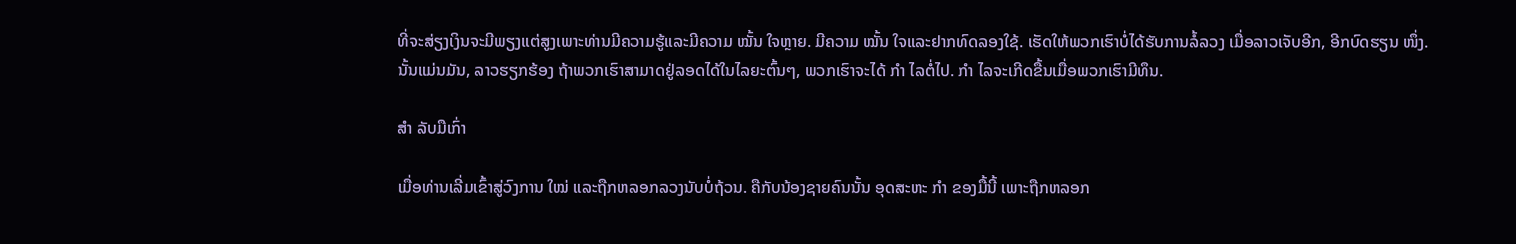ທີ່ຈະສ່ຽງເງິນຈະມີພຽງແຕ່ສູງເພາະທ່ານມີຄວາມຮູ້ແລະມີຄວາມ ໝັ້ນ ໃຈຫຼາຍ. ມີຄວາມ ໝັ້ນ ໃຈແລະຢາກທົດລອງໃຊ້. ເຮັດໃຫ້ພວກເຮົາບໍ່ໄດ້ຮັບການລໍ້ລວງ ເມື່ອລາວເຈັບອີກ, ອີກບົດຮຽນ ໜຶ່ງ. ນັ້ນແມ່ນມັນ, ລາວຮຽກຮ້ອງ ຖ້າພວກເຮົາສາມາດຢູ່ລອດໄດ້ໃນໄລຍະຕົ້ນໆ, ພວກເຮົາຈະໄດ້ ກຳ ໄລຕໍ່ໄປ. ກຳ ໄລຈະເກີດຂື້ນເມື່ອພວກເຮົາມີທຶນ.

ສຳ ລັບມືເກົ່າ

ເມື່ອທ່ານເລີ່ມເຂົ້າສູ່ວົງການ ໃໝ່ ແລະຖືກຫລອກລວງນັບບໍ່ຖ້ວນ. ຄືກັບນ້ອງຊາຍຄົນນັ້ນ ອຸດສະຫະ ກຳ ຂອງມື້ນີ້ ເພາະຖືກຫລອກ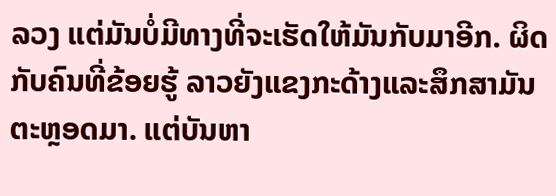ລວງ ແຕ່ມັນບໍ່ມີທາງທີ່ຈະເຮັດໃຫ້ມັນກັບມາອີກ. ຜິດກັບຄົນທີ່ຂ້ອຍຮູ້ ລາວຍັງແຂງກະດ້າງແລະສຶກສາມັນຕະຫຼອດມາ. ແຕ່ບັນຫາ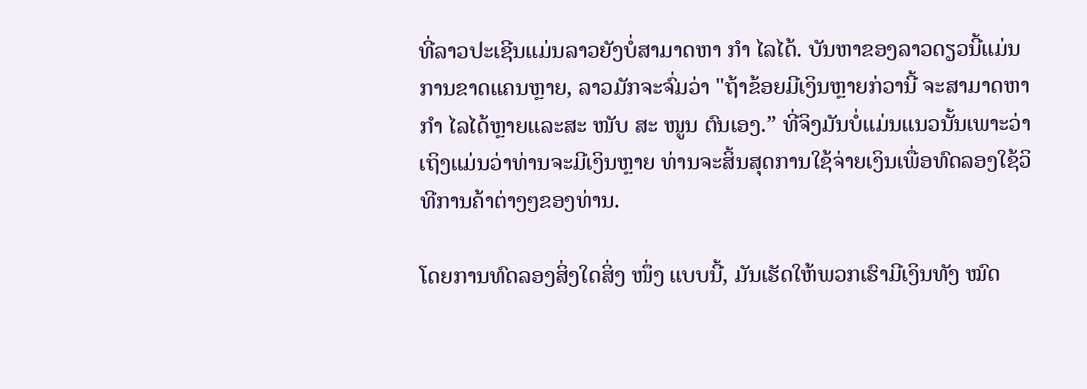ທີ່ລາວປະເຊີນແມ່ນລາວຍັງບໍ່ສາມາດຫາ ກຳ ໄລໄດ້. ບັນຫາຂອງລາວດຽວນີ້ແມ່ນການຂາດແຄນຫຼາຍ, ລາວມັກຈະຈົ່ມວ່າ "ຖ້າຂ້ອຍມີເງິນຫຼາຍກ່ວານີ້ ຈະສາມາດຫາ ກຳ ໄລໄດ້ຫຼາຍແລະສະ ໜັບ ສະ ໜູນ ຕົນເອງ.” ທີ່ຈິງມັນບໍ່ແມ່ນແນວນັ້ນເພາະວ່າເຖິງແມ່ນວ່າທ່ານຈະມີເງິນຫຼາຍ ທ່ານຈະສິ້ນສຸດການໃຊ້ຈ່າຍເງິນເພື່ອທົດລອງໃຊ້ວິທີການຄ້າຕ່າງໆຂອງທ່ານ.

ໂດຍການທົດລອງສິ່ງໃດສິ່ງ ໜຶ່ງ ແບບນີ້, ມັນເຮັດໃຫ້ພວກເຮົາມີເງິນທັງ ໝົດ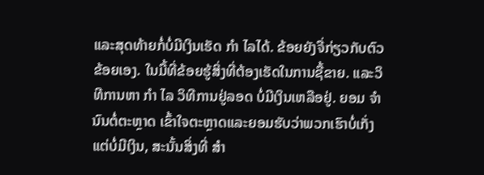ແລະສຸດທ້າຍກໍ່ບໍ່ມີເງິນເຮັດ ກຳ ໄລໄດ້. ຂ້ອຍຍັງຈື່ກ່ຽວກັບຕົວຂ້ອຍເອງ. ໃນມື້ທີ່ຂ້ອຍຮູ້ສິ່ງທີ່ຕ້ອງເຮັດໃນການຊື້ຂາຍ. ແລະວິທີການຫາ ກຳ ໄລ ວິທີການຢູ່ລອດ ບໍ່ມີເງິນເຫລືອຢູ່. ຍອມ ຈຳ ນົນຕໍ່ຕະຫຼາດ ເຂົ້າໃຈຕະຫຼາດແລະຍອມຮັບວ່າພວກເຮົາບໍ່ເກັ່ງ ແຕ່ບໍ່ມີເງິນ, ສະນັ້ນສິ່ງທີ່ ສຳ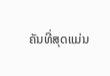ຄັນທີ່ສຸດແມ່ນ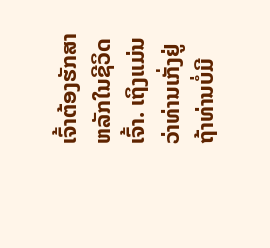ເຈົ້າຕ້ອງຮັກສາຫລັກໃນຊີວິດເຈົ້າ. ເຖິງແມ່ນວ່າທ່ານເກັ່ງຢູ່ ຖ້າທ່ານບໍ່ມີ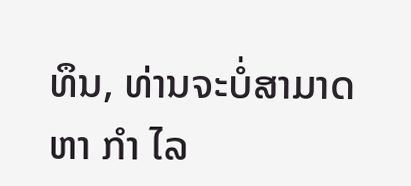ທຶນ, ທ່ານຈະບໍ່ສາມາດຫາ ກຳ ໄລ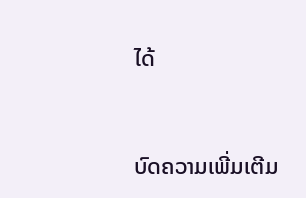ໄດ້


ບົດຄວາມເພີ່ມເຕີມ